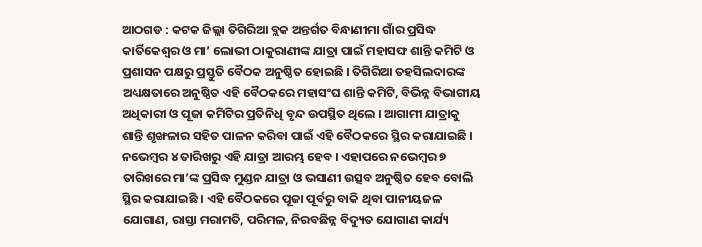ଆଠଗଡ : କଟକ ଜିଲ୍ଲା ତିଗିରିଆ ବ୍ଲକ ଅନ୍ତର୍ଗତ ବିନ୍ଧାଣୀମା ଗାଁର ପ୍ରସିଦ୍ଧ କାର୍ତିକେଶ୍ୱର ଓ ମା’ ଲୋଭୀ ଠାକୁରାଣୀଙ୍କ ଯାତ୍ରା ପାଇଁ ମହାସଙ୍ଘ ଶାନ୍ତି କମିଟି ଓ ପ୍ରଶାସନ ପକ୍ଷରୁ ପ୍ରସ୍ତୁତି ବୈଠକ ଅନୁଷ୍ଠିତ ହୋଇଛି । ତିଗିରିଆ ତହସିଲଦାରଙ୍କ ଅଧ୍ୟକ୍ଷତାରେ ଅନୁଷ୍ଠିତ ଏହି ବୈଠକରେ ମହାସଂଘ ଶାନ୍ତି କମିଟି, ବିଭିନ୍ନ ବିଭାଗୀୟ ଅଧିକାରୀ ଓ ପୂଜା କମିଟିର ପ୍ରତିନିଧି ବୃନ୍ଦ ଉପସ୍ଥିତ ଥିଲେ । ଆଗାମୀ ଯାତ୍ରାକୁ ଶାନ୍ତି ଶୃଙ୍ଖଳାର ସହିତ ପାଳନ କରିବା ପାଇଁ ଏହି ବୈଠକରେ ସ୍ଥିର କରାଯାଇଛି । ନଭେମ୍ବର ୪ ତାରିଖରୁ ଏହି ଯାତ୍ରା ଆରମ୍ଭ ହେବ । ଏହାପରେ ନଭେମ୍ବର ୭ ତାରିଖରେ ମା’ଙ୍କ ପ୍ରସିଦ୍ଧ ମୁଣ୍ଡନ ଯାତ୍ରା ଓ ଭସାଣୀ ଉତ୍ସବ ଅନୁଷ୍ଠିତ ହେବ ବୋଲି ସ୍ଥିର କରାଯାଇଛି । ଏହି ବୈଠକରେ ପୂଜା ପୂର୍ବରୁ ବାକି ଥିବା ପାନୀୟଜଳ ଯୋଗାଣ, ରାସ୍ତା ମରାମତି, ପରିମଳ, ନିରବଛିନ୍ନ ବିଦ୍ୟୁତ ଯୋଗାଣ କାର୍ଯ୍ୟ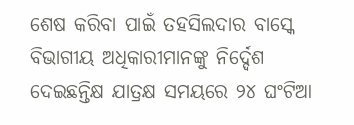ଶେଷ କରିବା ପାଇଁ ତହସିଲଦାର ବାସ୍କେ ବିଭାଗୀୟ ଅଧିକାରୀମାନଙ୍କୁ ନିର୍ଦ୍ଦେଶ ଦେଇଛନ୍ତିକ୍ଷ ଯାତ୍ରକ୍ଷ ସମୟରେ ୨୪ ଘଂଟିଆ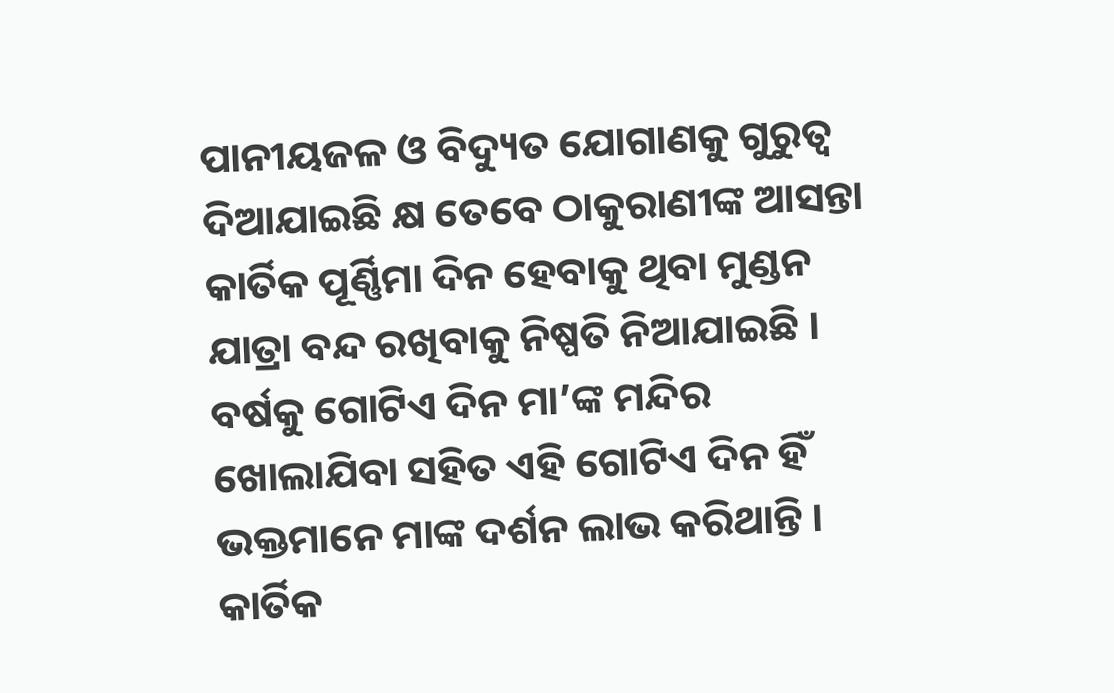ପାନୀୟଜଳ ଓ ବିଦ୍ୟୁତ ଯୋଗାଣକୁ ଗୁରୁତ୍ୱ ଦିଆଯାଇଛି କ୍ଷ ତେବେ ଠାକୁରାଣୀଙ୍କ ଆସନ୍ତା କାର୍ତିକ ପୂର୍ଣ୍ଣିମା ଦିନ ହେବାକୁ ଥିବା ମୁଣ୍ଡନ ଯାତ୍ରା ବନ୍ଦ ରଖିବାକୁ ନିଷ୍ପତି ନିଆଯାଇଛି । ବର୍ଷକୁ ଗୋଟିଏ ଦିନ ମା’ଙ୍କ ମନ୍ଦିର ଖୋଲାଯିବା ସହିତ ଏହି ଗୋଟିଏ ଦିନ ହିଁ ଭକ୍ତମାନେ ମାଙ୍କ ଦର୍ଶନ ଲାଭ କରିଥାନ୍ତି । କାର୍ତିକ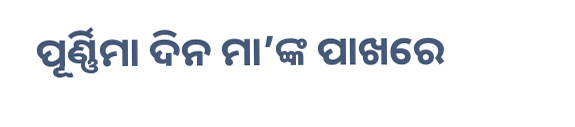ପୂର୍ଣ୍ଣିମା ଦିନ ମା’ଙ୍କ ପାଖରେ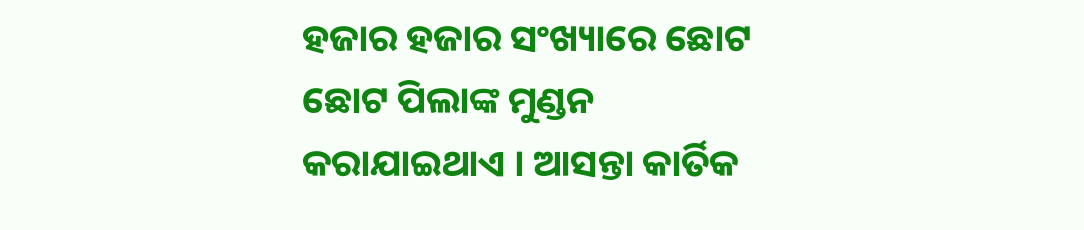ହଜାର ହଜାର ସଂଖ୍ୟାରେ ଛୋଟ ଛୋଟ ପିଲାଙ୍କ ମୁଣ୍ଡନ କରାଯାଇଥାଏ । ଆସନ୍ତା କାର୍ତିକ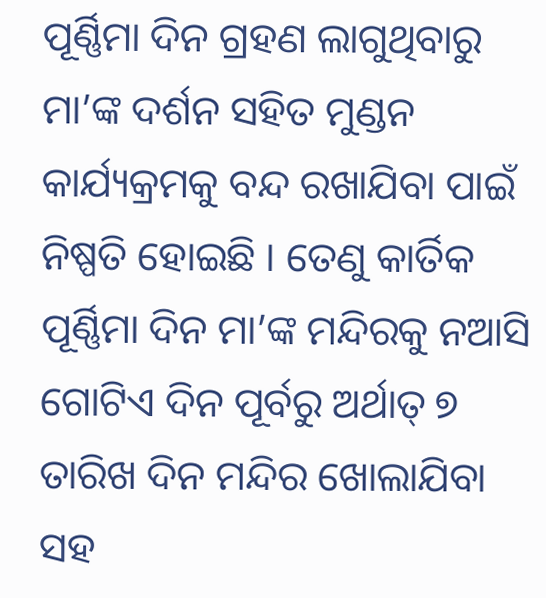ପୂର୍ଣ୍ଣିମା ଦିନ ଗ୍ରହଣ ଲାଗୁଥିବାରୁ ମା’ଙ୍କ ଦର୍ଶନ ସହିତ ମୁଣ୍ଡନ କାର୍ଯ୍ୟକ୍ରମକୁ ବନ୍ଦ ରଖାଯିବା ପାଇଁ ନିଷ୍ପତି ହୋଇଛି । ତେଣୁ କାର୍ତିକ ପୂର୍ଣ୍ଣିମା ଦିନ ମା’ଙ୍କ ମନ୍ଦିରକୁ ନଆସି ଗୋଟିଏ ଦିନ ପୂର୍ବରୁ ଅର୍ଥାତ୍ ୭ ତାରିଖ ଦିନ ମନ୍ଦିର ଖୋଲାଯିବା ସହ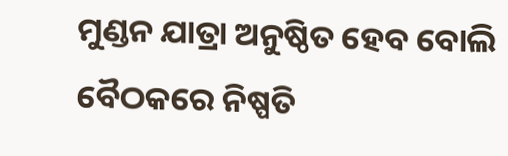ମୁଣ୍ଡନ ଯାତ୍ରା ଅନୁଷ୍ଠିତ ହେବ ବୋଲି ବୈଠକରେ ନିଷ୍ପତି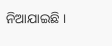ନିଆଯାଇଛି ।